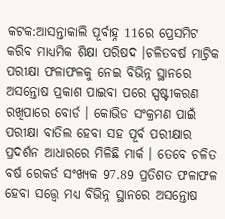କଟକ:ଆସନ୍ତାକାଲି ପୂର୍ବାହ୍ନ 11ରେ ପ୍ରେସମିଟ କରିବ ମାଧ୍ୟମିକ ଶିକ୍ଷା ପରିଷଦ ।ଚଳିତବର୍ଷ ମାଟ୍ରିକ ପରୀକ୍ଷା ଫଳାଫଳକୁ ନେଇ ବିଭିନ୍ନ ସ୍ଥାନରେ ଅସନ୍ତୋଷ ପ୍ରକାଶ ପାଇବା ପରେ ସ୍ପଷ୍ଟୀକରଣ ରଖିପାରେ ବୋର୍ଡ । କୋଭିଡ ସଂକ୍ରମଣ ପାଇଁ ପରୀକ୍ଷା ବାତିଲ ହେବା ସହ ପୂର୍ବ ପରୀକ୍ଷାର ପ୍ରଦର୍ଶନ ଆଧାରରେ ମିଳିଛି ମାର୍କ । ତେବେ ଚଳିତ ବର୍ଷ ରେକର୍ଡ ସଂଖ୍ୟକ 97.89 ପ୍ରତିଶତ ଫଳାଫଳ ହେବା ସତ୍ତ୍ବେ ମଧ୍ୟ ବିଭିନ୍ନ ସ୍ଥାନରେ ଅସନ୍ତୋଷ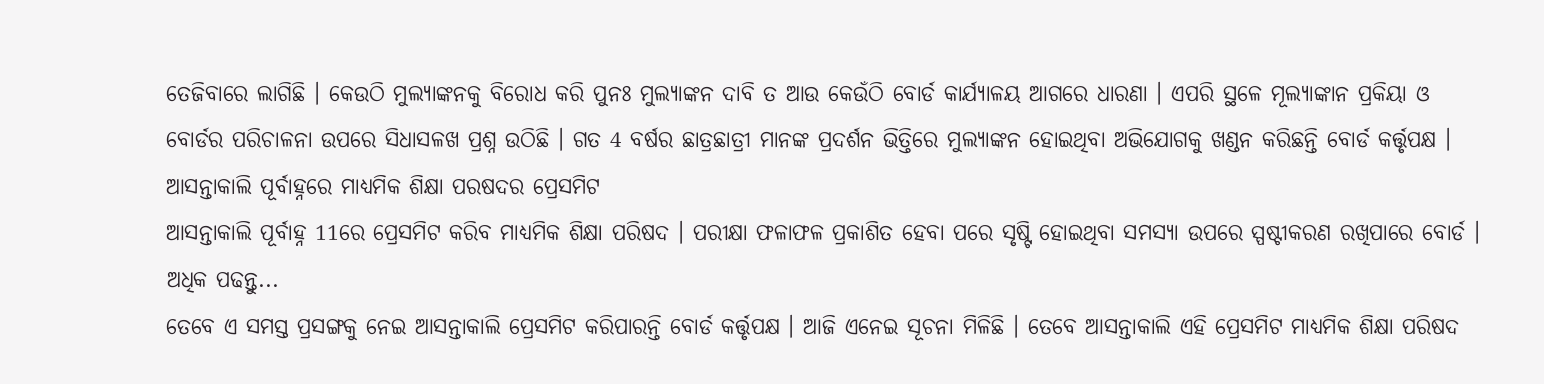ତେଜିବାରେ ଲାଗିଛି । କେଉଠି ମୁଲ୍ୟାଙ୍କନକୁ ବିରୋଧ କରି ପୁନଃ ମୁଲ୍ୟାଙ୍କନ ଦାବି ତ ଆଉ କେଉଁଠି ବୋର୍ଡ କାର୍ଯ୍ୟାଳୟ ଆଗରେ ଧାରଣା । ଏପରି ସ୍ଥଳେ ମୂଲ୍ୟାଙ୍କାନ ପ୍ରକିୟା ଓ ବୋର୍ଡର ପରିଚାଳନା ଉପରେ ସିଧାସଳଖ ପ୍ରଶ୍ନ ଉଠିଛି । ଗତ 4 ବର୍ଷର ଛାତ୍ରଛାତ୍ରୀ ମାନଙ୍କ ପ୍ରଦର୍ଶନ ଭିତ୍ତିରେ ମୁଲ୍ୟାଙ୍କନ ହୋଇଥିବା ଅଭିଯୋଗକୁ ଖଣ୍ଡନ କରିଛନ୍ତି ବୋର୍ଡ କର୍ତ୍ତୃପକ୍ଷ ।
ଆସନ୍ତାକାଲି ପୂର୍ବାହ୍ନରେ ମାଧ୍ୟମିକ ଶିକ୍ଷା ପରଷଦର ପ୍ରେସମିଟ
ଆସନ୍ତାକାଲି ପୂର୍ବାହ୍ନ 11ରେ ପ୍ରେସମିଟ କରିବ ମାଧ୍ୟମିକ ଶିକ୍ଷା ପରିଷଦ । ପରୀକ୍ଷା ଫଳାଫଳ ପ୍ରକାଶିତ ହେବା ପରେ ସୃଷ୍ଟି ହୋଇଥିବା ସମସ୍ୟା ଉପରେ ସ୍ପଷ୍ଟୀକରଣ ରଖିପାରେ ବୋର୍ଡ । ଅଧିକ ପଢନ୍ତୁ...
ତେବେ ଏ ସମସ୍ତ ପ୍ରସଙ୍ଗକୁ ନେଇ ଆସନ୍ତାକାଲି ପ୍ରେସମିଟ କରିପାରନ୍ତି ବୋର୍ଡ କର୍ତ୍ତୃପକ୍ଷ । ଆଜି ଏନେଇ ସୂଚନା ମିଳିଛି । ତେବେ ଆସନ୍ତାକାଲି ଏହି ପ୍ରେସମିଟ ମାଧ୍ୟମିକ ଶିକ୍ଷା ପରିଷଦ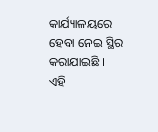କାର୍ଯ୍ୟାଳୟରେ ହେବା ନେଇ ସ୍ଥିର କରାଯାଇଛି । ଏହି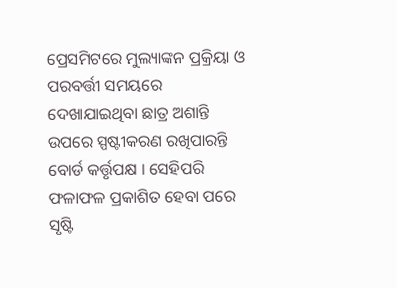ପ୍ରେସମିଟରେ ମୁଲ୍ୟାଙ୍କନ ପ୍ରକ୍ରିୟା ଓ ପରବର୍ତ୍ତୀ ସମୟରେ ଦେଖାଯାଇଥିବା ଛାତ୍ର ଅଶାନ୍ତି ଉପରେ ସ୍ପଷ୍ଟୀକରଣ ରଖିପାରନ୍ତି ବୋର୍ଡ କର୍ତ୍ତୃପକ୍ଷ । ସେହିପରି ଫଳାଫଳ ପ୍ରକାଶିତ ହେବା ପରେ ସୃଷ୍ଟି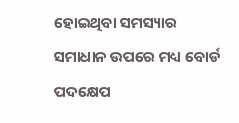ହୋଇଥିବା ସମସ୍ୟାର ସମାଧାନ ଉପରେ ମଧ୍ୟ ବୋର୍ଡ ପଦକ୍ଷେପ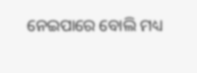ନେଇପାରେ ବୋଲି ମଧ୍ୟ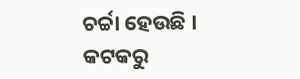ଚର୍ଚ୍ଚା ହେଉଛି ।
କଟକରୁ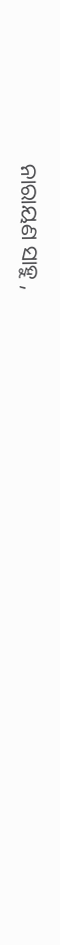ନାରାୟଣ ସାହୁ ,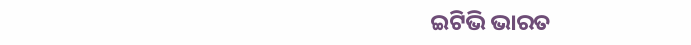ଇଟିଭି ଭାରତ